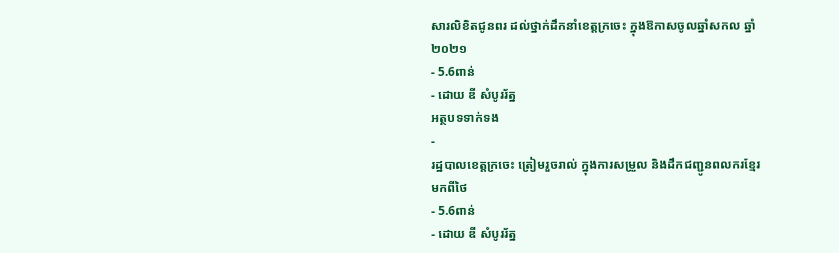សារលិខិតជូនពរ ដល់ថ្នាក់ដឹកនាំខេត្តក្រចេះ ក្នុងឱកាសចូលឆ្នាំសកល ឆ្នាំ២០២១
- 5.6ពាន់
- ដោយ ឌី សំបូររ័ត្ន
អត្ថបទទាក់ទង
-
រដ្ឋបាលខេត្តក្រចេះ ត្រៀមរួចរាល់ ក្នុងការសម្រួល និងដឹកជញ្ជូនពលករខ្មែរមកពីថៃ
- 5.6ពាន់
- ដោយ ឌី សំបូររ័ត្ន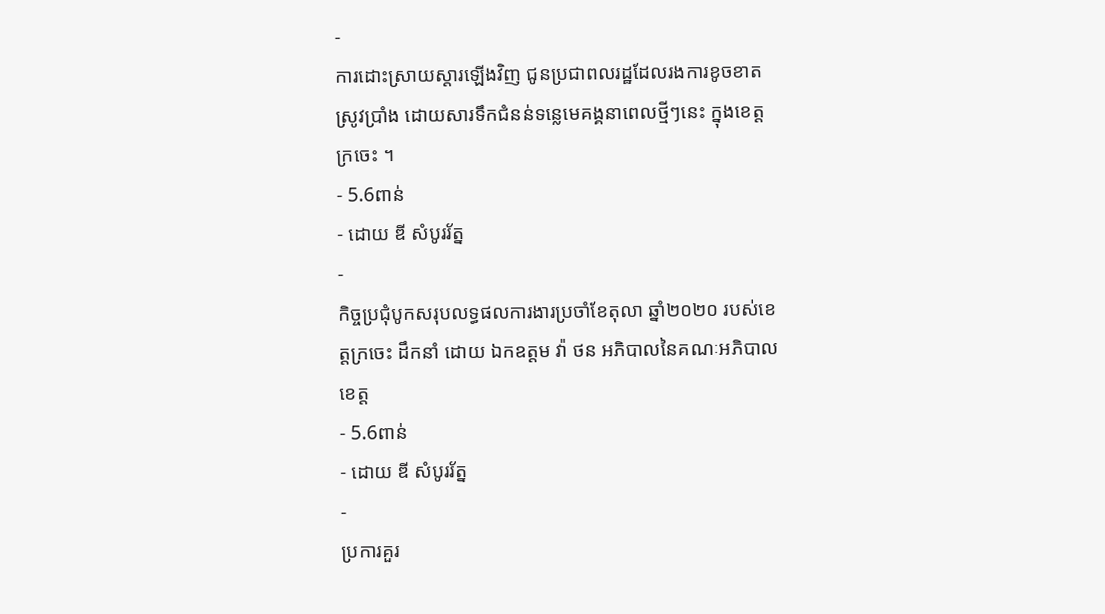-
ការដោះស្រាយស្តារឡើងវិញ ជូនប្រជាពលរដ្ឋដែលរងការខូចខាតស្រូវប្រាំង ដោយសារទឹកជំនន់ទន្លេមេគង្គនាពេលថ្មីៗនេះ ក្នុងខេត្តក្រចេះ ។
- 5.6ពាន់
- ដោយ ឌី សំបូររ័ត្ន
-
កិច្ចប្រជុំបូកសរុបលទ្ធផលការងារប្រចាំខែតុលា ឆ្នាំ២០២០ របស់ខេត្តក្រចេះ ដឹកនាំ ដោយ ឯកឧត្តម វ៉ា ថន អភិបាលនៃគណៈអភិបាលខេត្ត
- 5.6ពាន់
- ដោយ ឌី សំបូររ័ត្ន
-
ប្រការគួរ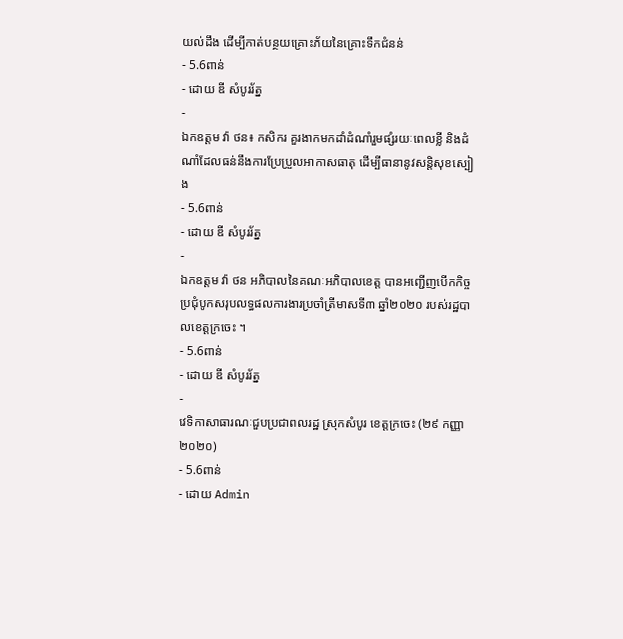យល់ដឹង ដើម្បីកាត់បន្ថយគ្រោះភ័យនៃគ្រោះទឹកជំនន់
- 5.6ពាន់
- ដោយ ឌី សំបូររ័ត្ន
-
ឯកឧត្តម វ៉ា ថន៖ កសិករ គួរងាកមកដាំដំណាំរួមផ្សំរយៈពេលខ្លី និងដំណាំដែលធន់នឹងការប្រែប្រួលអាកាសធាតុ ដើម្បីធានានូវសន្តិសុខស្បៀង
- 5.6ពាន់
- ដោយ ឌី សំបូររ័ត្ន
-
ឯកឧត្តម វ៉ា ថន អភិបាលនៃគណៈអភិបាលខេត្ត បានអញ្ជើញបើកកិច្ចប្រជុំបូកសរុបលទ្ធផលការងារប្រចាំត្រីមាសទី៣ ឆ្នាំ២០២០ របស់រដ្ឋបាលខេត្តក្រចេះ ។
- 5.6ពាន់
- ដោយ ឌី សំបូររ័ត្ន
-
វេទិកាសាធារណៈជួបប្រជាពលរដ្ឋ ស្រុកសំបូរ ខេត្តក្រចេះ (២៩ កញ្ញា ២០២០)
- 5.6ពាន់
- ដោយ Admin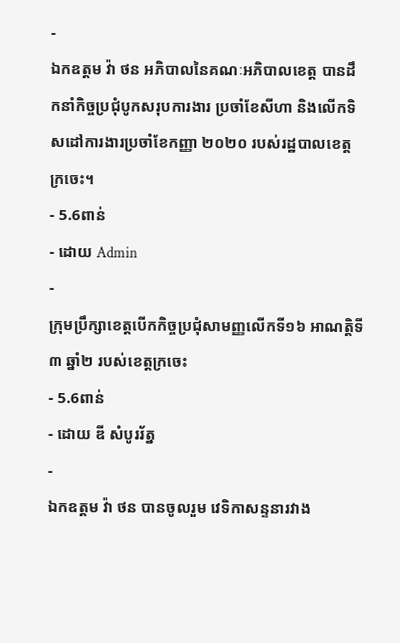-
ឯកឧត្តម វ៉ា ថន អភិបាលនៃគណៈអភិបាលខេត្ត បានដឹកនាំកិច្ចប្រជុំបូកសរុបការងារ ប្រចាំខែសីហា និងលើកទិសដៅការងារប្រចាំខែកញ្ញា ២០២០ របស់រដ្ឋបាលខេត្តក្រចេះ។
- 5.6ពាន់
- ដោយ Admin
-
ក្រុមប្រឹក្សាខេត្តបើកកិច្ចប្រជុំសាមញ្ញលើកទី១៦ អាណត្តិទី៣ ឆ្នាំ២ របស់ខេត្តក្រចេះ
- 5.6ពាន់
- ដោយ ឌី សំបូររ័ត្ន
-
ឯកឧត្តម វ៉ា ថន បានចូលរួម វេទិកាសន្ទនារវាង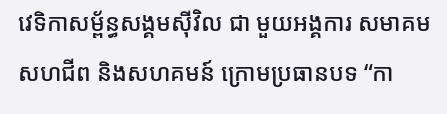វេទិកាសម្ព័ន្ធសង្គមស៊ីវិល ជា មួយអង្គការ សមាគម សហជីព និងសហគមន៍ ក្រោមប្រធានបទ “កា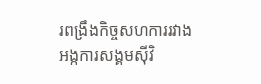រពង្រឹងកិច្ចសហការរវាងអង្កការសង្គមស៊ីវិ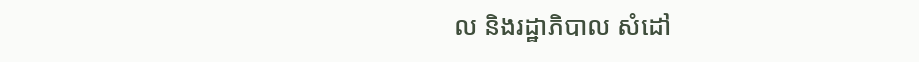ល និងរដ្ឋាភិបាល សំដៅ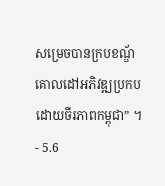សម្រេចបានក្របខណ្ឌ័គោលដៅអភិវឌ្ឍប្រកបដោយចីរភាពកម្ពុជា” ។
- 5.6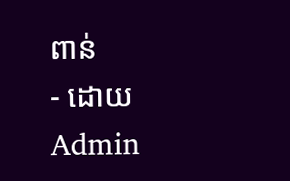ពាន់
- ដោយ Admin